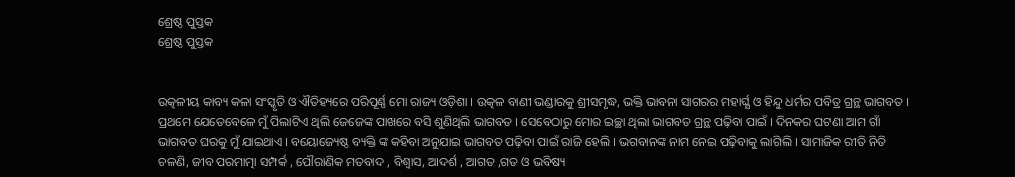ଶ୍ରେଷ୍ଠ ପୁସ୍ତକ
ଶ୍ରେଷ୍ଠ ପୁସ୍ତକ


ଉତ୍କଳୀୟ କାବ୍ୟ କଳା ସଂସ୍କୃତି ଓ ଐତିହ୍ୟରେ ପରିପୂର୍ଣ୍ଣ ମୋ ରାଜ୍ୟ ଓଡ଼ିଶା । ଉତ୍କଳ ବାଣୀ ଭଣ୍ଡାରକୁ ଶ୍ରୀସମୃଦ୍ଧ, ଭକ୍ତି ଭାବନା ସାଗରର ମହାର୍ଘ୍ଯ ଓ ହିନ୍ଦୁ ଧର୍ମର ପବିତ୍ର ଗ୍ରନ୍ଥ ଭାଗବତ । ପ୍ରଥମେ ଯେତେବେଳେ ମୁଁ ପିଲାଟିଏ ଥିଲି ଜେଜେଙ୍କ ପାଖରେ ବସି ଶୁଣିଥିଲି ଭାଗବତ । ସେବେଠାରୁ ମୋର ଇଚ୍ଛା ଥିଲା ଭାଗବତ ଗ୍ରନ୍ଥ ପଢ଼ିବା ପାଇଁ । ଦିନକର ଘଟଣା ଆମ ଗାଁ ଭାଗବତ ଘରକୁ ମୁଁ ଯାଇଥାଏ । ବୟୋଜ୍ୟେଷ୍ଠ ବ୍ୟକ୍ତି ଙ୍କ କହିବା ଅନୁଯାଇ ଭାଗବତ ପଢ଼ିବା ପାଇଁ ରାଜି ହେଲି । ଭଗବାନଙ୍କ ନାମ ନେଇ ପଢ଼ିବାକୁ ଲାଗିଲି । ସାମାଜିକ ରୀତି ନିତି ଚଳଣି, ଜୀବ ପରମାତ୍ମା ସମ୍ପର୍କ , ପୌରାଣିକ ମତବାଦ , ବିଶ୍ୱାସ, ଆଦର୍ଶ , ଆଗତ ,ଗତ ଓ ଭବିଷ୍ୟ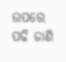ଉପରେ ପଢି ଜାଣି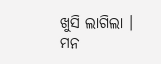ଖୁସି ଲାଗିଲା । ମନ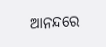ଆନନ୍ଦରେ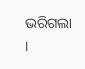ଭରିଗଲା ।